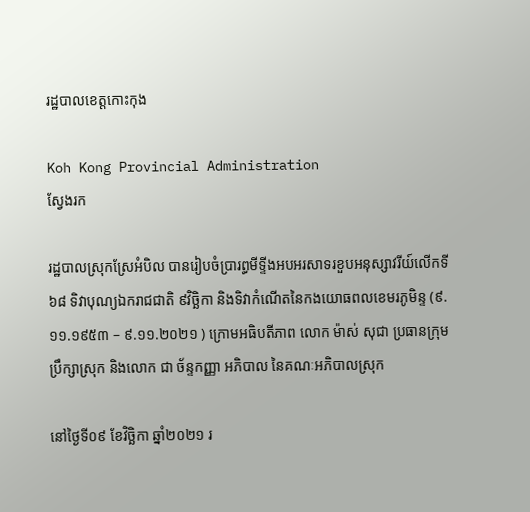រដ្ឋបាលខេត្តកោះកុង

Koh Kong Provincial Administration
ស្វែងរក

រដ្ឋបាលស្រុកស្រែអំបិល បានរៀបចំប្រារព្ធមីទ្ទីងអបអរសាទរខួបអនុស្សាវរីយ៍លើកទី៦៨ ទិវាបុណ្យឯករាជជាតិ ៩វិច្ឆិកា និងទិវាកំណើតនៃកងយោធពលខេមរភូមិន្ទ (៩.១១.១៩៥៣ – ៩.១១.២០២១ ) ក្រោមអធិបតីភាព លោក ម៉ាស់ សុជា ប្រធានក្រុមប្រឹក្សាស្រុក និងលោក ជា ច័ន្ទកញ្ញា អភិបាល នៃគណៈអភិបាលស្រុក

នៅថ្ងៃទី០៩ ខែវិច្ឆិកា ឆ្នាំ២០២១ រ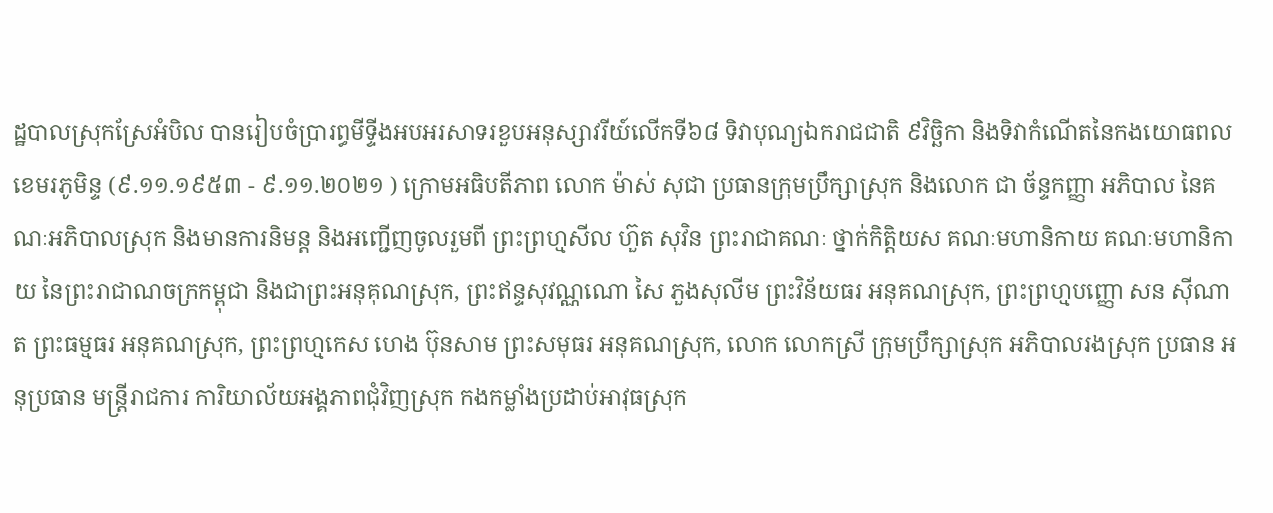ដ្ឋបាលស្រុកស្រែអំបិល បានរៀបចំប្រារព្ធមីទ្ទីងអបអរសាទរខួបអនុស្សាវរីយ៍លើកទី៦៨ ទិវាបុណ្យឯករាជជាតិ ៩វិច្ឆិកា និងទិវាកំណើតនៃកងយោធពលខេមរភូមិន្ទ (៩.១១.១៩៥៣ - ៩.១១.២០២១ ) ក្រោមអធិបតីភាព លោក ម៉ាស់ សុជា ប្រធានក្រុមប្រឹក្សាស្រុក និងលោក ជា ច័ន្ទកញ្ញា អភិបាល នៃគណៈអភិបាលស្រុក និងមានការនិមន្ដ និងអញ្ជើញចូលរួមពី ព្រះព្រហ្មសីល ហ៊ួត សុវិន ព្រះរាជាគណៈ ថ្នាក់កិត្តិយស គណៈមហានិកាយ គណៈមហានិកាយ នៃព្រះរាជាណចក្រកម្ពុជា និងជាព្រះអនុគុណស្រុក, ព្រះឥន្ទសុវណ្ណណោ សៃ ភួងសុលីម ព្រះវិន័យធរ អនុគណស្រុក, ព្រះព្រហ្មបញ្ញោ សន ស៊ីណាត ព្រះធម្មធរ អនុគណស្រុក, ព្រះព្រហ្មកេស ហេង ប៊ុនសាម ព្រះសមុធរ អនុគណស្រុក, លោក លោកស្រី ក្រុមប្រឹក្សាស្រុក អភិបាលរងស្រុក ប្រធាន អនុប្រធាន មន្ត្រីរាជការ ការិយាល័យអង្គភាពជុំវិញស្រុក កងកម្លាំងប្រដាប់អាវុធស្រុក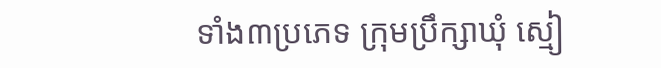ទាំង៣ប្រភេទ ក្រុមប្រឹក្សាឃុំ ស្មៀ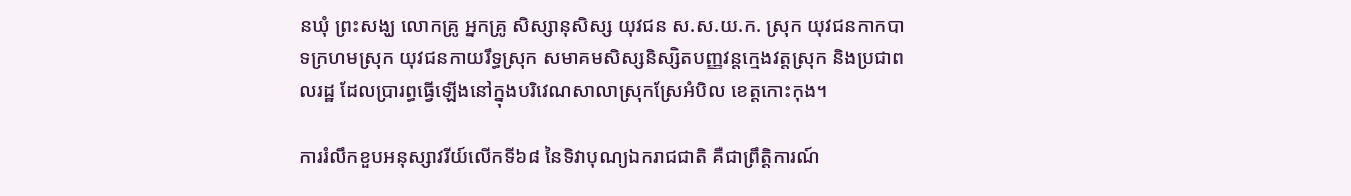នឃុំ ព្រះសង្ឃ លោកគ្រូ អ្នកគ្រូ សិស្សានុសិស្ស យុវជន ស.ស.យ.ក. ស្រុក យុវជនកាកបាទក្រហមស្រុក យុវជនកាយរឹទ្ធស្រុក សមាគមសិស្សនិស្សិតបញ្ញវន្តក្មេងវត្តស្រុក និងប្រជាពលរដ្ឋ ដែលប្រារព្ធធ្វើឡើងនៅក្នុងបរិវេណសាលាស្រុកស្រែអំបិល ខេត្តកោះកុង។

ការរំលឹកខួបអនុស្សាវរីយ៍លើកទី៦៨ នៃទិវាបុណ្យឯករាជជាតិ គឺជាព្រឹត្តិការណ៍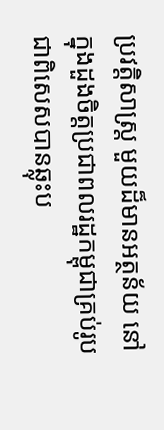ប្រវត្តិសាស្ត្រ មួយដ៏មានអត្ថន័យ នៅក្នុងដួងចិត្តប្រជាពលរដ្ឋកម្ពុជាគ្រប់រូប ជាពិសេសបានឆ្លុះប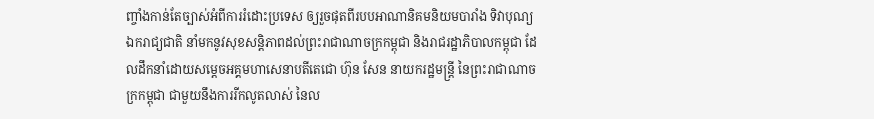ញ្ចាំងកាន់តែច្បាស់អំពីការរំដោះប្រទេស ឲ្យរួចផុតពីរបបអាណានិគមនិយមបារាំង ទិវាបុណ្យឯករាជ្យជាតិ នាំមកនូវសុខសន្តិភាពដល់ព្រះរាជាណាចក្រកម្ពុជា និងរាជរដ្ឋាភិបាលកម្ពុជា ដែលដឹកនាំដោយសម្តេចអគ្គមហាសេនាបតីតេជោ ហ៊ុន សែន នាយករដ្ឋមន្ត្រី នៃព្រះរាជាណាចក្រកម្ពុជា ជាមួយនឹងការរីកលូតលាស់ នៃល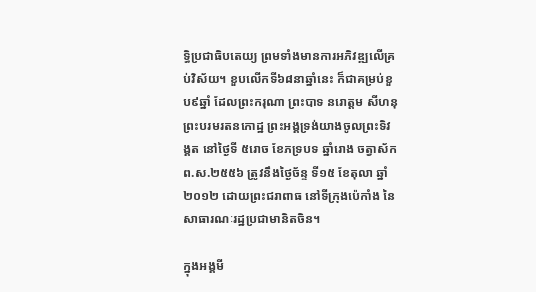ទ្ធិប្រជាធិបតេយ្យ ព្រមទាំងមានការអភិវឌ្ឍលើគ្រប់វិស័យ។ ខួបលើកទី៦៨នាឆ្នាំនេះ ក៏ជាគម្រប់ខួប៩ឆ្នាំ ដែលព្រះករុណា ព្រះបាទ នរោត្ដម សីហនុ ព្រះបរមរតនកោដ្ឋ ព្រះអង្គទ្រង់យាងចូលព្រះទិវង្គត នៅថ្ងៃទី ៥រោច ខែភទ្របទ ឆ្នាំរោង ចត្វាស័ក ព.ស.២៥៥៦ ត្រូវនឹងថ្ងៃច័ន្ទ ទី១៥ ខែតុលា ឆ្នាំ២០១២ ដោយព្រះជរាពាធ នៅទីក្រុងប៉េកាំង នៃសាធារណៈរដ្ឋប្រជាមានិតចិន។

ក្នុងអង្គមី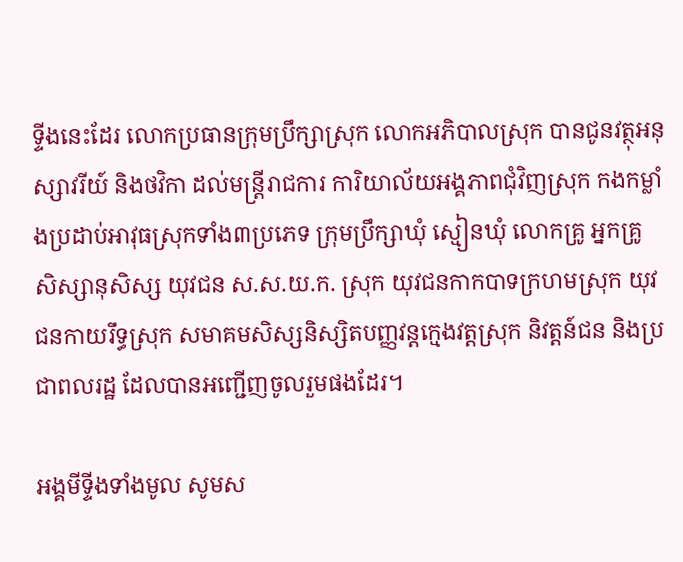ទ្ទីងនេះដែរ លោកប្រធានក្រុមប្រឹក្សាស្រុក លោកអភិបាលស្រុក បានជូនវត្ថុអនុស្សាវរីយ៍ និងថវិកា ដល់មន្ត្រីរាជការ ការិយាល័យអង្គភាពជុំវិញស្រុក កងកម្លាំងប្រដាប់អាវុធស្រុកទាំង៣ប្រភេទ ក្រុមប្រឹក្សាឃុំ ស្មៀនឃុំ លោកគ្រូ អ្នកគ្រូ សិស្សានុសិស្ស យុវជន ស.ស.យ.ក. ស្រុក យុវជនកាកបាទក្រហមស្រុក យុវជនកាយរឹទ្ធស្រុក សមាគមសិស្សនិស្សិតបញ្ញវន្តក្មេងវត្តស្រុក និវត្តន៍ជន និងប្រជាពលរដ្ឋ ដែលបានអញ្ជើញចូលរួមផងដែរ។

អង្គមីទ្ទីងទាំងមូល សូមស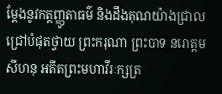ម្ដែងនូវកត្តញ្ញូតាធម៌ និងដឹងគុណយ៉ាងជ្រាលជ្រៅបំផុតថ្វាយ ព្រះករុណា ព្រះបាទ នរោត្ដម សីហនុ អតីតព្រះមហាវីរៈក្សត្រ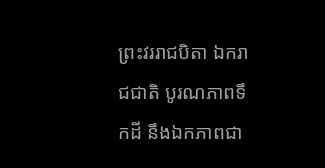ព្រះវររាជបិតា ឯករាជជាតិ បូរណភាពទឹកដី នឹងឯកភាពជា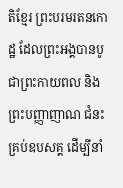តិខ្មែរ ព្រះបរមរតនកោដ្ឋ ដែលព្រះអង្គបានបូជាព្រះកាយពល និងព្រះបញ្ញាញាណ ជំនះគ្រប់ឧបសគ្គ ដើម្បីនាំ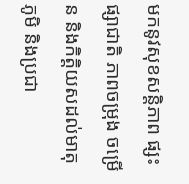មកនូវសុខសន្តិភាព ផ្សះផ្សាជាតិ ភាពចម្រុង ចម្រើន និងកិត្តិយសដល់មាតុភូមិ និងប្រជា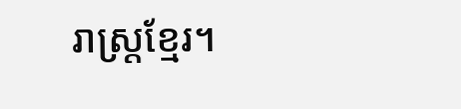រាស្រ្តខ្មែរ។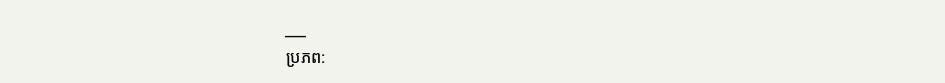___
ប្រភព: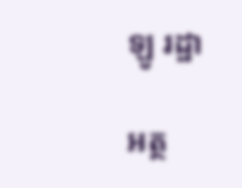ឡូ រដ្ឋា

អត្ថ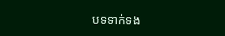បទទាក់ទង